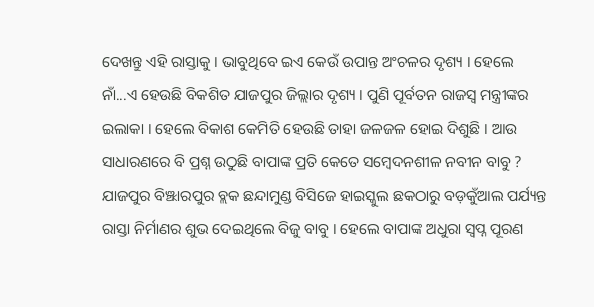ଦେଖନ୍ତୁ ଏହି ରାସ୍ତାକୁ । ଭାବୁଥିବେ ଇଏ କେଉଁ ଉପାନ୍ତ ଅଂଚଳର ଦୃଶ୍ୟ । ହେଲେ ନାଁ...ଏ ହେଉଛି ବିକଶିତ ଯାଜପୁର ଜିଲ୍ଲାର ଦୃଶ୍ୟ । ପୁଣି ପୂର୍ବତନ ରାଜସ୍ଵ ମନ୍ତ୍ରୀଙ୍କର ଇଲାକା । ହେଲେ ବିକାଶ କେମିତି ହେଉଛି ତାହା ଜଳଜଳ ହୋଇ ଦିଶୁଛି । ଆଉ ସାଧାରଣରେ ବି ପ୍ରଶ୍ନ ଉଠୁଛି ବାପାଙ୍କ ପ୍ରତି କେତେ ସମ୍ବେଦନଶୀଳ ନବୀନ ବାବୁ ?
ଯାଜପୁର ବିଞ୍ଝାରପୁର ବ୍ଲକ ଛନ୍ଦାମୁଣ୍ଡ ବିସିଜେ ହାଇସ୍କୁଲ ଛକଠାରୁ ବଡ଼କୁଁଆଲ ପର୍ଯ୍ୟନ୍ତ ରାସ୍ତା ନିର୍ମାଣର ଶୁଭ ଦେଇଥିଲେ ବିଜୁ ବାବୁ । ହେଲେ ବାପାଙ୍କ ଅଧୁରା ସ୍ବପ୍ନ ପୂରଣ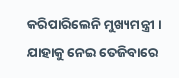କରିପାରିଲେନି ମୁଖ୍ୟମନ୍ତ୍ରୀ । ଯାହାକୁ ନେଇ ତେଜିବାରେ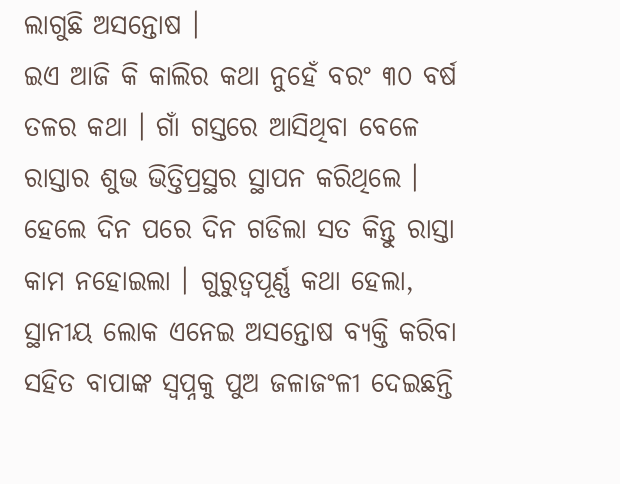ଲାଗୁଛି ଅସନ୍ତୋଷ ।
ଇଏ ଆଜି କି କାଲିର କଥା ନୁହେଁ ବରଂ ୩୦ ବର୍ଷ ତଳର କଥା । ଗାଁ ଗସ୍ତରେ ଆସିଥିବା ବେଳେ ରାସ୍ତାର ଶୁଭ ଭିତ୍ତିପ୍ରସ୍ଥର ସ୍ଥାପନ କରିଥିଲେ । ହେଲେ ଦିନ ପରେ ଦିନ ଗଡିଲା ସତ କିନ୍ତୁ ରାସ୍ତା କାମ ନହୋଇଲା । ଗୁରୁତ୍ଵପୂର୍ଣ୍ଣ କଥା ହେଲା, ସ୍ଥାନୀୟ ଲୋକ ଏନେଇ ଅସନ୍ତୋଷ ବ୍ୟକ୍ତି କରିବା ସହିତ ବାପାଙ୍କ ସ୍ଵପ୍ନକୁ ପୁଅ ଜଳାଜଂଳୀ ଦେଇଛନ୍ତି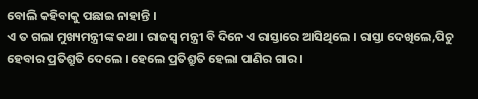ବୋଲି କହିବାକୁ ପଛାଇ ନାହାନ୍ତି ।
ଏ ତ ଗଲା ମୁଖ୍ୟମନ୍ତ୍ରୀଙ୍କ କଥା । ରାଜସ୍ୱ ମନ୍ତ୍ରୀ ବି ଦିନେ ଏ ରାସ୍ତାରେ ଆସିଥିଲେ । ରାସ୍ତା ଦେଖିଲେ,ପିଚୁ ହେବାର ପ୍ରତିଶ୍ରୁତି ଦେଲେ । ହେଲେ ପ୍ରତିଶ୍ରୁତି ହେଲା ପାଣିର ଗାର ।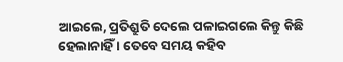ଆଇଲେ, ପ୍ରତିଶ୍ରୁତି ଦେଲେ ପଳାଇଗଲେ କିନ୍ତୁ କିଛି ହେଲାନାହିଁ । ତେବେ ସମୟ କହିବ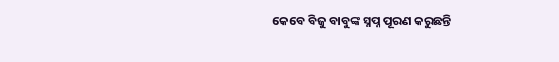କେବେ ବିଜୁ ବାବୁଙ୍କ ସ୍ନପ୍ନ ପୂରଣ କରୁଛନ୍ତି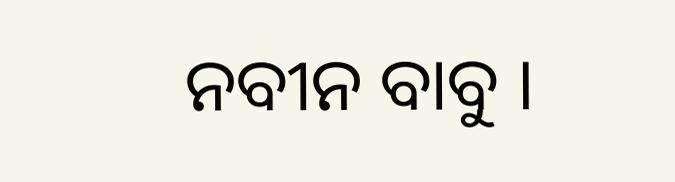ନବୀନ ବାବୁ ।